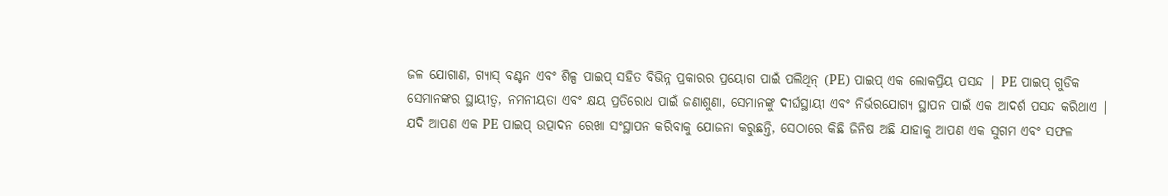ଜଳ ଯୋଗାଣ, ଗ୍ୟାସ୍ ବଣ୍ଟନ ଏବଂ ଶିଳ୍ପ ପାଇପ୍ ସହିତ ବିଭିନ୍ନ ପ୍ରକାରର ପ୍ରୟୋଗ ପାଇଁ ପଲିଥିନ୍ (PE) ପାଇପ୍ ଏକ ଲୋକପ୍ରିୟ ପସନ୍ଦ | PE ପାଇପ୍ ଗୁଡିକ ସେମାନଙ୍କର ସ୍ଥାୟୀତ୍ୱ, ନମନୀୟତା ଏବଂ କ୍ଷୟ ପ୍ରତିରୋଧ ପାଇଁ ଜଣାଶୁଣା, ସେମାନଙ୍କୁ ଦୀର୍ଘସ୍ଥାୟୀ ଏବଂ ନିର୍ଭରଯୋଗ୍ୟ ସ୍ଥାପନ ପାଇଁ ଏକ ଆଦର୍ଶ ପସନ୍ଦ କରିଥାଏ |
ଯଦି ଆପଣ ଏକ PE ପାଇପ୍ ଉତ୍ପାଦନ ରେଖା ସଂସ୍ଥାପନ କରିବାକୁ ଯୋଜନା କରୁଛନ୍ତି, ସେଠାରେ କିଛି ଜିନିଷ ଅଛି ଯାହାକୁ ଆପଣ ଏକ ସୁଗମ ଏବଂ ସଫଳ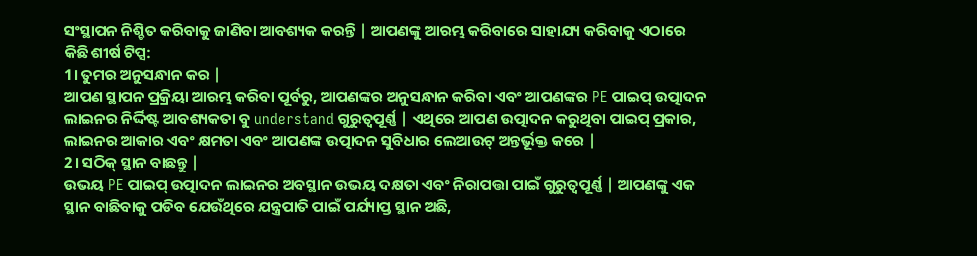ସଂସ୍ଥାପନ ନିଶ୍ଚିତ କରିବାକୁ ଜାଣିବା ଆବଶ୍ୟକ କରନ୍ତି | ଆପଣଙ୍କୁ ଆରମ୍ଭ କରିବାରେ ସାହାଯ୍ୟ କରିବାକୁ ଏଠାରେ କିଛି ଶୀର୍ଷ ଟିପ୍ସ:
1। ତୁମର ଅନୁସନ୍ଧାନ କର |
ଆପଣ ସ୍ଥାପନ ପ୍ରକ୍ରିୟା ଆରମ୍ଭ କରିବା ପୂର୍ବରୁ, ଆପଣଙ୍କର ଅନୁସନ୍ଧାନ କରିବା ଏବଂ ଆପଣଙ୍କର PE ପାଇପ୍ ଉତ୍ପାଦନ ଲାଇନର ନିର୍ଦ୍ଦିଷ୍ଟ ଆବଶ୍ୟକତା ବୁ understand ଗୁରୁତ୍ୱପୂର୍ଣ୍ଣ | ଏଥିରେ ଆପଣ ଉତ୍ପାଦନ କରୁଥିବା ପାଇପ୍ ପ୍ରକାର, ଲାଇନର ଆକାର ଏବଂ କ୍ଷମତା ଏବଂ ଆପଣଙ୍କ ଉତ୍ପାଦନ ସୁବିଧାର ଲେଆଉଟ୍ ଅନ୍ତର୍ଭୂକ୍ତ କରେ |
2। ସଠିକ୍ ସ୍ଥାନ ବାଛନ୍ତୁ |
ଉଭୟ PE ପାଇପ୍ ଉତ୍ପାଦନ ଲାଇନର ଅବସ୍ଥାନ ଉଭୟ ଦକ୍ଷତା ଏବଂ ନିରାପତ୍ତା ପାଇଁ ଗୁରୁତ୍ୱପୂର୍ଣ୍ଣ | ଆପଣଙ୍କୁ ଏକ ସ୍ଥାନ ବାଛିବାକୁ ପଡିବ ଯେଉଁଥିରେ ଯନ୍ତ୍ରପାତି ପାଇଁ ପର୍ଯ୍ୟାପ୍ତ ସ୍ଥାନ ଅଛି,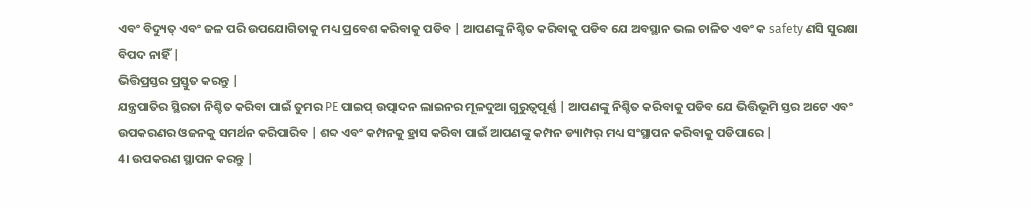ଏବଂ ବିଦ୍ୟୁତ୍ ଏବଂ ଜଳ ପରି ଉପଯୋଗିତାକୁ ମଧ୍ୟ ପ୍ରବେଶ କରିବାକୁ ପଡିବ | ଆପଣଙ୍କୁ ନିଶ୍ଚିତ କରିବାକୁ ପଡିବ ଯେ ଅବସ୍ଥାନ ଭଲ ଚାଳିତ ଏବଂ କ safety ଣସି ସୁରକ୍ଷା ବିପଦ ନାହିଁ |
ଭିତ୍ତିପ୍ରସ୍ତର ପ୍ରସ୍ତୁତ କରନ୍ତୁ |
ଯନ୍ତ୍ରପାତିର ସ୍ଥିରତା ନିଶ୍ଚିତ କରିବା ପାଇଁ ତୁମର PE ପାଇପ୍ ଉତ୍ପାଦନ ଲାଇନର ମୂଳଦୁଆ ଗୁରୁତ୍ୱପୂର୍ଣ୍ଣ | ଆପଣଙ୍କୁ ନିଶ୍ଚିତ କରିବାକୁ ପଡିବ ଯେ ଭିତ୍ତିଭୂମି ସ୍ତର ଅଟେ ଏବଂ ଉପକରଣର ଓଜନକୁ ସମର୍ଥନ କରିପାରିବ | ଶବ୍ଦ ଏବଂ କମ୍ପନକୁ ହ୍ରାସ କରିବା ପାଇଁ ଆପଣଙ୍କୁ କମ୍ପନ ଡ୍ୟାମ୍ପର୍ ମଧ୍ୟ ସଂସ୍ଥାପନ କରିବାକୁ ପଡିପାରେ |
4। ଉପକରଣ ସ୍ଥାପନ କରନ୍ତୁ |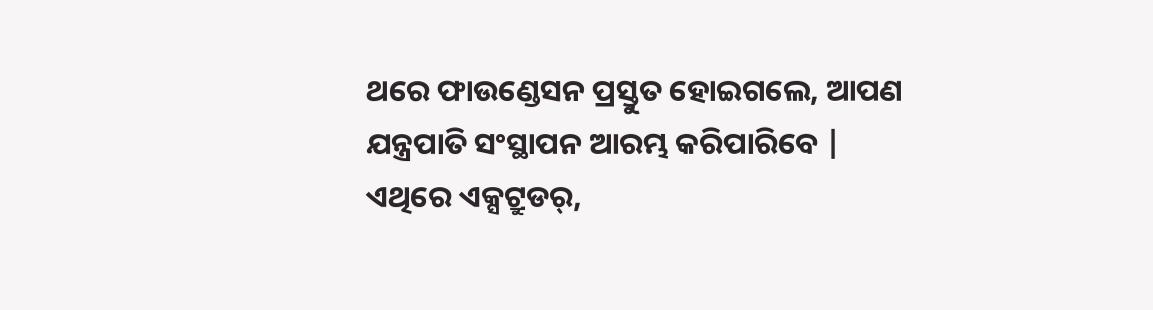ଥରେ ଫାଉଣ୍ଡେସନ ପ୍ରସ୍ତୁତ ହୋଇଗଲେ, ଆପଣ ଯନ୍ତ୍ରପାତି ସଂସ୍ଥାପନ ଆରମ୍ଭ କରିପାରିବେ | ଏଥିରେ ଏକ୍ସଟ୍ରୁଡର୍,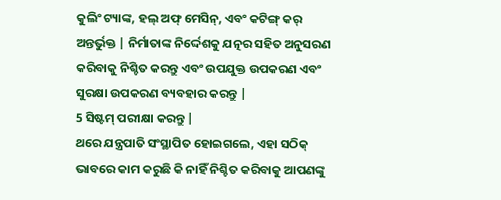କୁଲିଂ ଟ୍ୟାଙ୍କ, ହଲ୍ ଅଫ୍ ମେସିନ୍, ଏବଂ କଟିଙ୍ଗ୍ କର୍ ଅନ୍ତର୍ଭୁକ୍ତ | ନିର୍ମାତାଙ୍କ ନିର୍ଦ୍ଦେଶକୁ ଯତ୍ନର ସହିତ ଅନୁସରଣ କରିବାକୁ ନିଶ୍ଚିତ କରନ୍ତୁ ଏବଂ ଉପଯୁକ୍ତ ଉପକରଣ ଏବଂ ସୁରକ୍ଷା ଉପକରଣ ବ୍ୟବହାର କରନ୍ତୁ |
5 ସିଷ୍ଟମ୍ ପରୀକ୍ଷା କରନ୍ତୁ |
ଥରେ ଯନ୍ତ୍ରପାତି ସଂସ୍ଥାପିତ ହୋଇଗଲେ, ଏହା ସଠିକ୍ ଭାବରେ କାମ କରୁଛି କି ନାହିଁ ନିଶ୍ଚିତ କରିବାକୁ ଆପଣଙ୍କୁ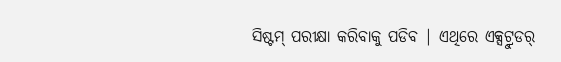ସିଷ୍ଟମ୍ ପରୀକ୍ଷା କରିବାକୁ ପଡିବ | ଏଥିରେ ଏକ୍ସଟ୍ରୁଡର୍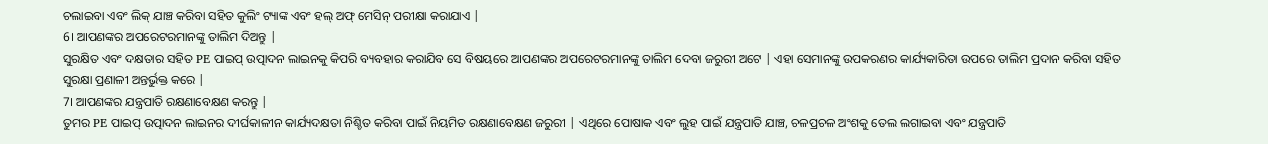ଚଲାଇବା ଏବଂ ଲିକ୍ ଯାଞ୍ଚ କରିବା ସହିତ କୁଲିଂ ଟ୍ୟାଙ୍କ ଏବଂ ହଲ୍ ଅଫ୍ ମେସିନ୍ ପରୀକ୍ଷା କରାଯାଏ |
6। ଆପଣଙ୍କର ଅପରେଟରମାନଙ୍କୁ ତାଲିମ ଦିଅନ୍ତୁ |
ସୁରକ୍ଷିତ ଏବଂ ଦକ୍ଷତାର ସହିତ PE ପାଇପ୍ ଉତ୍ପାଦନ ଲାଇନକୁ କିପରି ବ୍ୟବହାର କରାଯିବ ସେ ବିଷୟରେ ଆପଣଙ୍କର ଅପରେଟରମାନଙ୍କୁ ତାଲିମ ଦେବା ଜରୁରୀ ଅଟେ | ଏହା ସେମାନଙ୍କୁ ଉପକରଣର କାର୍ଯ୍ୟକାରିତା ଉପରେ ତାଲିମ ପ୍ରଦାନ କରିବା ସହିତ ସୁରକ୍ଷା ପ୍ରଣାଳୀ ଅନ୍ତର୍ଭୁକ୍ତ କରେ |
7। ଆପଣଙ୍କର ଯନ୍ତ୍ରପାତି ରକ୍ଷଣାବେକ୍ଷଣ କରନ୍ତୁ |
ତୁମର PE ପାଇପ୍ ଉତ୍ପାଦନ ଲାଇନର ଦୀର୍ଘକାଳୀନ କାର୍ଯ୍ୟଦକ୍ଷତା ନିଶ୍ଚିତ କରିବା ପାଇଁ ନିୟମିତ ରକ୍ଷଣାବେକ୍ଷଣ ଜରୁରୀ | ଏଥିରେ ପୋଷାକ ଏବଂ ଲୁହ ପାଇଁ ଯନ୍ତ୍ରପାତି ଯାଞ୍ଚ, ଚଳପ୍ରଚଳ ଅଂଶକୁ ତେଲ ଲଗାଇବା ଏବଂ ଯନ୍ତ୍ରପାତି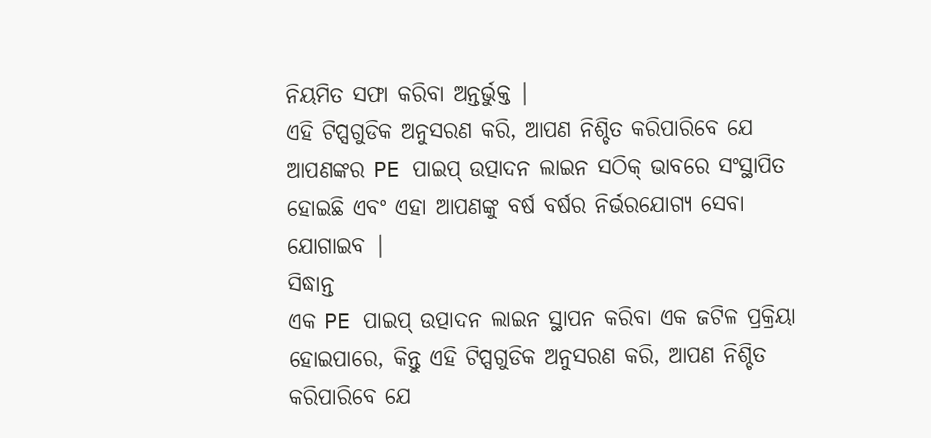ନିୟମିତ ସଫା କରିବା ଅନ୍ତର୍ଭୁକ୍ତ |
ଏହି ଟିପ୍ସଗୁଡିକ ଅନୁସରଣ କରି, ଆପଣ ନିଶ୍ଚିତ କରିପାରିବେ ଯେ ଆପଣଙ୍କର PE ପାଇପ୍ ଉତ୍ପାଦନ ଲାଇନ ସଠିକ୍ ଭାବରେ ସଂସ୍ଥାପିତ ହୋଇଛି ଏବଂ ଏହା ଆପଣଙ୍କୁ ବର୍ଷ ବର୍ଷର ନିର୍ଭରଯୋଗ୍ୟ ସେବା ଯୋଗାଇବ |
ସିଦ୍ଧାନ୍ତ
ଏକ PE ପାଇପ୍ ଉତ୍ପାଦନ ଲାଇନ ସ୍ଥାପନ କରିବା ଏକ ଜଟିଳ ପ୍ରକ୍ରିୟା ହୋଇପାରେ, କିନ୍ତୁ ଏହି ଟିପ୍ସଗୁଡିକ ଅନୁସରଣ କରି, ଆପଣ ନିଶ୍ଚିତ କରିପାରିବେ ଯେ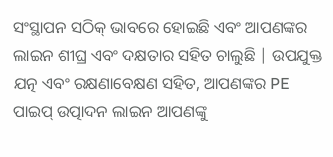ସଂସ୍ଥାପନ ସଠିକ୍ ଭାବରେ ହୋଇଛି ଏବଂ ଆପଣଙ୍କର ଲାଇନ ଶୀଘ୍ର ଏବଂ ଦକ୍ଷତାର ସହିତ ଚାଲୁଛି | ଉପଯୁକ୍ତ ଯତ୍ନ ଏବଂ ରକ୍ଷଣାବେକ୍ଷଣ ସହିତ, ଆପଣଙ୍କର PE ପାଇପ୍ ଉତ୍ପାଦନ ଲାଇନ ଆପଣଙ୍କୁ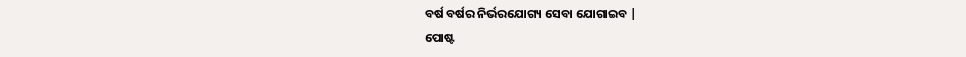ବର୍ଷ ବର୍ଷର ନିର୍ଭରଯୋଗ୍ୟ ସେବା ଯୋଗାଇବ |
ପୋଷ୍ଟ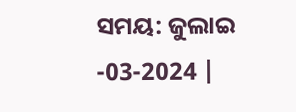ସମୟ: ଜୁଲାଇ -03-2024 |